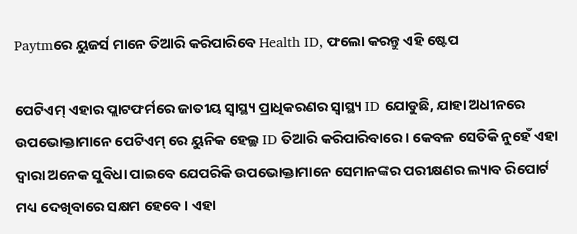Paytmରେ ୟୁଜର୍ସ ମାନେ ତିଆରି କରିପାରିବେ Health ID, ଫଲୋ କରନ୍ତୁ ଏହି ଷ୍ଟେପ

ପେଟିଏମ୍ ଏହାର ପ୍ଲାଟଫର୍ମରେ ଜାତୀୟ ସ୍ୱାସ୍ଥ୍ୟ ପ୍ରାଧିକରଣର ସ୍ୱାସ୍ଥ୍ୟ ID ଯୋଡୁଛି, ଯାହା ଅଧୀନରେ ଉପଭୋକ୍ତାମାନେ ପେଟିଏମ୍ ରେ ୟୁନିକ ହେଲ୍ଥ ID ତିଆରି କରିପାରିବାରେ । କେବଳ ସେତିକି ନୁହେଁ ଏହା ଦ୍ୱାରା ଅନେକ ସୁବିଧା ପାଇବେ ଯେପରିକି ଉପଭୋକ୍ତାମାନେ ସେମାନଙ୍କର ପରୀକ୍ଷଣର ଲ୍ୟାବ ରିପୋର୍ଟ ମଧ୍ୟ ଦେଖିବାରେ ସକ୍ଷମ ହେବେ । ଏହା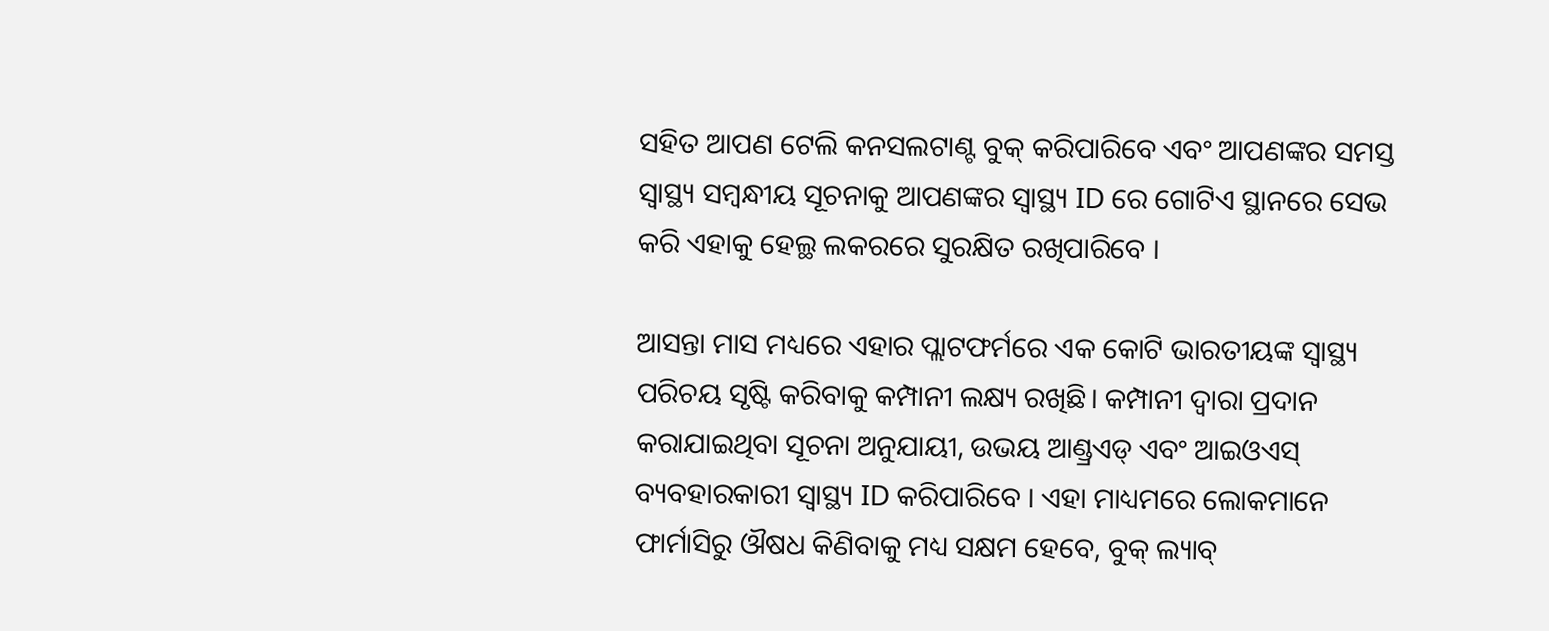ସହିତ ଆପଣ ଟେଲି କନସଲଟାଣ୍ଟ ବୁକ୍ କରିପାରିବେ ଏବଂ ଆପଣଙ୍କର ସମସ୍ତ ସ୍ୱାସ୍ଥ୍ୟ ସମ୍ବନ୍ଧୀୟ ସୂଚନାକୁ ଆପଣଙ୍କର ସ୍ୱାସ୍ଥ୍ୟ ID ରେ ଗୋଟିଏ ସ୍ଥାନରେ ସେଭ କରି ଏହାକୁ ହେଲ୍ଥ ଲକରରେ ସୁରକ୍ଷିତ ରଖିପାରିବେ ।

ଆସନ୍ତା ମାସ ମଧ୍ୟରେ ଏହାର ପ୍ଲାଟଫର୍ମରେ ଏକ କୋଟି ଭାରତୀୟଙ୍କ ସ୍ୱାସ୍ଥ୍ୟ ପରିଚୟ ସୃଷ୍ଟି କରିବାକୁ କମ୍ପାନୀ ଲକ୍ଷ୍ୟ ରଖିଛି। କମ୍ପାନୀ ଦ୍ୱାରା ପ୍ରଦାନ କରାଯାଇଥିବା ସୂଚନା ଅନୁଯାୟୀ, ଉଭୟ ଆଣ୍ଡ୍ରଏଡ୍ ଏବଂ ଆଇଓଏସ୍ ବ୍ୟବହାରକାରୀ ସ୍ୱାସ୍ଥ୍ୟ ID କରିପାରିବେ । ଏହା ମାଧ୍ୟମରେ ଲୋକମାନେ ଫାର୍ମାସିରୁ ଔଷଧ କିଣିବାକୁ ମଧ୍ୟ ସକ୍ଷମ ହେବେ, ବୁକ୍ ଲ୍ୟାବ୍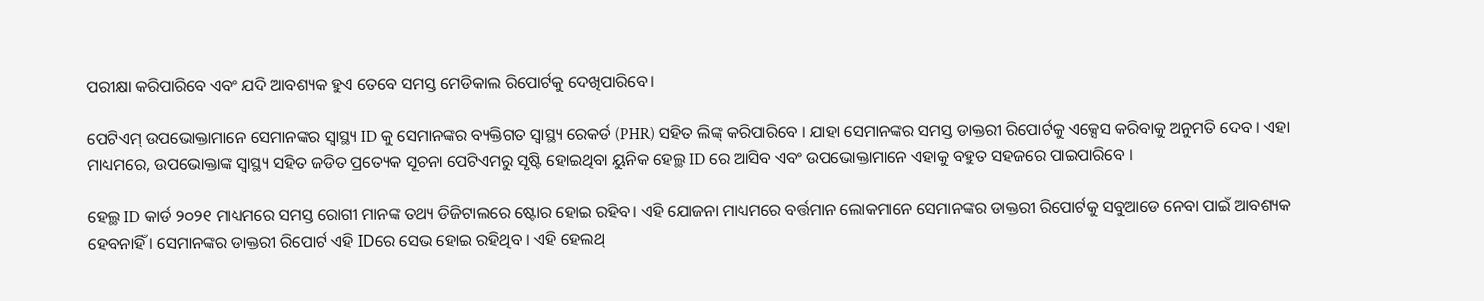ପରୀକ୍ଷା କରିପାରିବେ ଏବଂ ଯଦି ଆବଶ୍ୟକ ହୁଏ ତେବେ ସମସ୍ତ ମେଡିକାଲ ରିପୋର୍ଟକୁ ଦେଖିପାରିବେ।

ପେଟିଏମ୍ ଉପଭୋକ୍ତାମାନେ ସେମାନଙ୍କର ସ୍ୱାସ୍ଥ୍ୟ ID କୁ ସେମାନଙ୍କର ବ୍ୟକ୍ତିଗତ ସ୍ୱାସ୍ଥ୍ୟ ରେକର୍ଡ (PHR) ସହିତ ଲିଙ୍କ୍ କରିପାରିବେ । ଯାହା ସେମାନଙ୍କର ସମସ୍ତ ଡାକ୍ତରୀ ରିପୋର୍ଟକୁ ଏକ୍ସେସ କରିବାକୁ ଅନୁମତି ଦେବ । ଏହା ମାଧ୍ୟମରେ, ଉପଭୋକ୍ତାଙ୍କ ସ୍ୱାସ୍ଥ୍ୟ ସହିତ ଜଡିତ ପ୍ରତ୍ୟେକ ସୂଚନା ପେଟିଏମରୁ ସୃଷ୍ଟି ହୋଇଥିବା ୟୁନିକ ହେଲ୍ଥ ID ରେ ଆସିବ ଏବଂ ଉପଭୋକ୍ତାମାନେ ଏହାକୁ ବହୁତ ସହଜରେ ପାଇପାରିବେ ।

ହେଲ୍ଥ ID କାର୍ଡ ୨୦୨୧ ମାଧ୍ୟମରେ ସମସ୍ତ ରୋଗୀ ମାନଙ୍କ ତଥ୍ୟ ଡିଜିଟାଲରେ ଷ୍ଟୋର ହୋଇ ରହିବ। ଏହି ଯୋଜନା ମାଧ୍ୟମରେ ବର୍ତ୍ତମାନ ଲୋକମାନେ ସେମାନଙ୍କର ଡାକ୍ତରୀ ରିପୋର୍ଟକୁ ସବୁଆଡେ ନେବା ପାଇଁ ଆବଶ୍ୟକ ହେବନାହିଁ । ସେମାନଙ୍କର ଡାକ୍ତରୀ ରିପୋର୍ଟ ଏହି IDରେ ସେଭ ହୋଇ ରହିଥିବ । ଏହି ହେଲଥ୍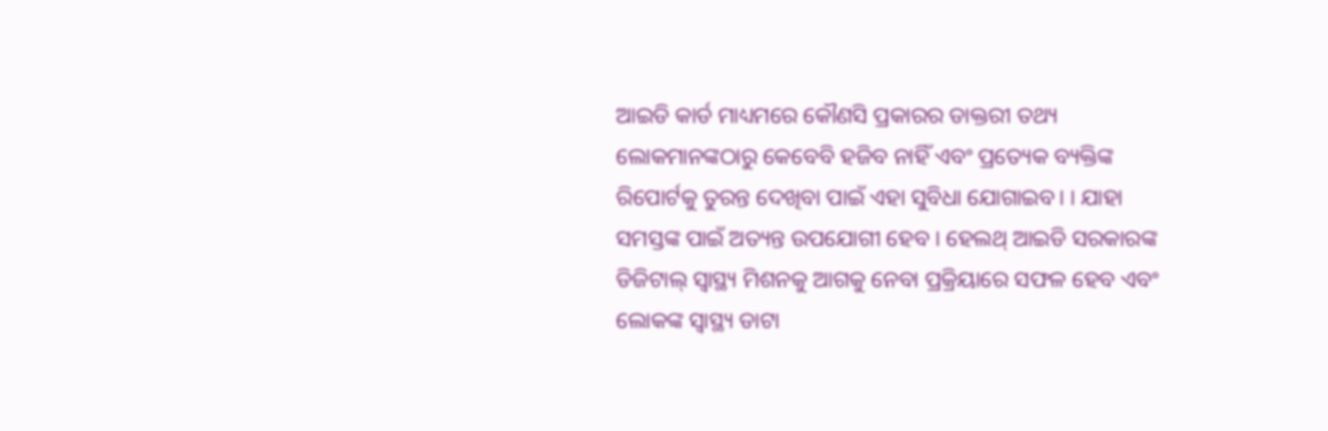ଆଇଡି କାର୍ଡ ମାଧ୍ୟମରେ କୌଣସି ପ୍ରକାରର ଡାକ୍ତରୀ ତଥ୍ୟ ଲୋକମାନଙ୍କଠାରୁ କେବେବି ହଜିବ ନାହିଁ ଏବଂ ପ୍ରତ୍ୟେକ ବ୍ୟକ୍ତିଙ୍କ ରିପୋର୍ଟକୁ ତୁରନ୍ତ ଦେଖିବା ପାଇଁ ଏହା ସୁବିଧା ଯୋଗାଇବ। । ଯାହା ସମସ୍ତଙ୍କ ପାଇଁ ଅତ୍ୟନ୍ତ ଉପଯୋଗୀ ହେବ । ହେଲଥ୍ ଆଇଡି ସରକାରଙ୍କ ଡିଜିଟାଲ୍ ସ୍ୱାସ୍ଥ୍ୟ ମିଶନକୁ ଆଗକୁ ନେବା ପ୍ରକ୍ରିୟାରେ ସଫଳ ହେବ ଏବଂ ଲୋକଙ୍କ ସ୍ୱାସ୍ଥ୍ୟ ଡାଟା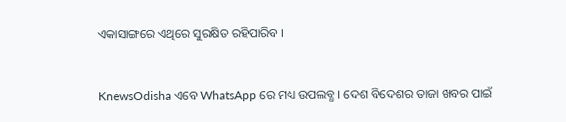ଏକାସାଙ୍ଗରେ ଏଥିରେ ସୁରକ୍ଷିତ ରହିପାରିବ ।


KnewsOdisha ଏବେ WhatsApp ରେ ମଧ୍ୟ ଉପଲବ୍ଧ । ଦେଶ ବିଦେଶର ତାଜା ଖବର ପାଇଁ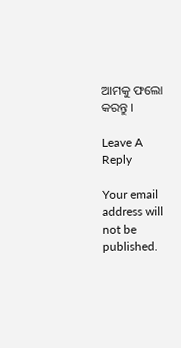ଆମକୁ ଫଲୋ କରନ୍ତୁ ।

Leave A Reply

Your email address will not be published.